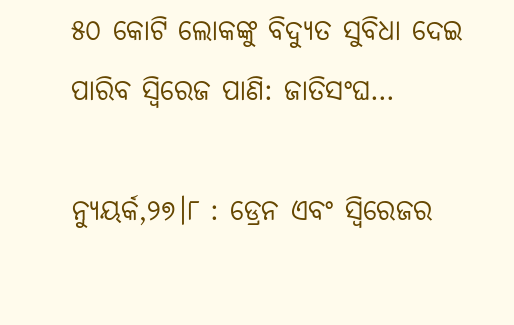୫୦ କୋଟି ଲୋକଙ୍କୁ ବିଦ୍ୟୁତ ସୁବିଧା ଦେଇ ପାରିବ ସ୍ବିରେଜ ପାଣି: ଜାତିସଂଘ…

ନ୍ୟୁୟର୍କ,୨୭।୮ : ଡ୍ରେନ ଏବଂ ସ୍ବିରେଜର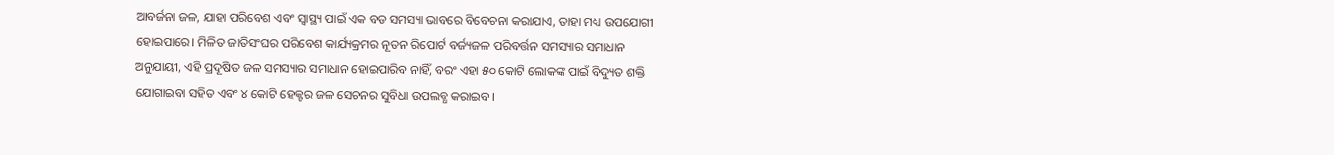ଆବର୍ଜନା ଜଳ, ଯାହା ପରିବେଶ ଏବଂ ସ୍ବାସ୍ଥ୍ୟ ପାଇଁ ଏକ ବଡ ସମସ୍ୟା ଭାବରେ ବିବେଚନା କରାଯାଏ, ତାହା ମଧ୍ୟ ଉପଯୋଗୀ ହୋଇପାରେ। ମିଳିତ ଜାତିସଂଘର ପରିବେଶ କାର୍ଯ୍ୟକ୍ରମର ନୂତନ ରିପୋର୍ଟ ବର୍ଜ୍ୟଜଳ ପରିବର୍ତ୍ତନ ସମସ୍ୟାର ସମାଧାନ ଅନୁଯାୟୀ, ଏହି ପ୍ରଦୂଷିତ ଜଳ ସମସ୍ୟାର ସମାଧାନ ହୋଇପାରିବ ନାହିଁ, ବରଂ ଏହା ୫୦ କୋଟି ଲୋକଙ୍କ ପାଇଁ ବିଦ୍ୟୁତ ଶକ୍ତି ଯୋଗାଇବା ସହିତ ଏବଂ ୪ କୋଟି ହେକ୍ଟର ଜଳ ସେଚନର ସୁବିଧା ଉପଲବ୍ଧ କରାଇବ।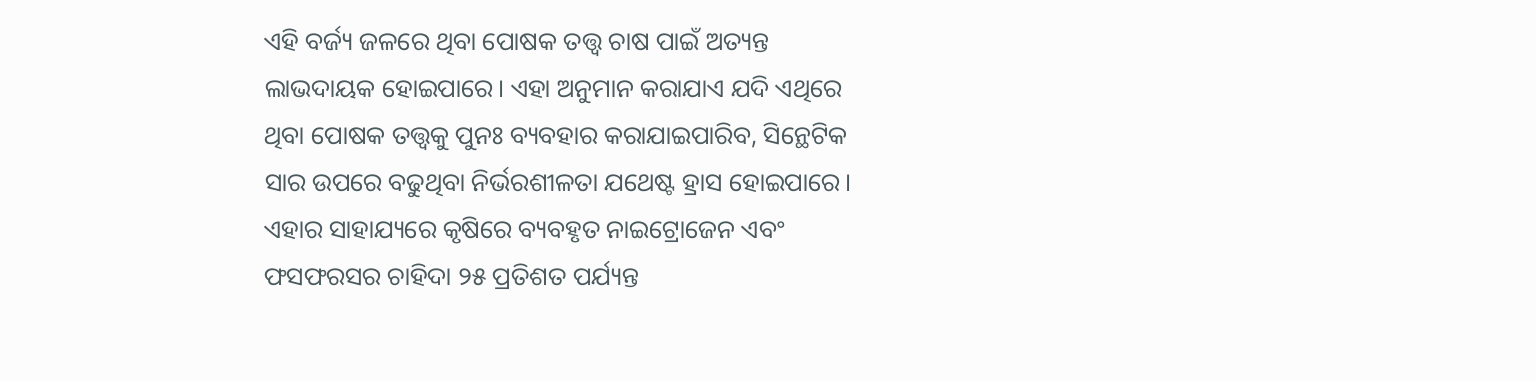ଏହି ବର୍ଜ୍ୟ ଜଳରେ ଥିବା ପୋଷକ ତତ୍ତ୍ୱ ଚାଷ ପାଇଁ ଅତ୍ୟନ୍ତ ଲାଭଦାୟକ ହୋଇପାରେ। ଏହା ଅନୁମାନ କରାଯାଏ ଯଦି ଏଥିରେ ଥିବା ପୋଷକ ତତ୍ତ୍ୱକୁ ପୁନଃ ବ୍ୟବହାର କରାଯାଇପାରିବ, ସିନ୍ଥେଟିକ ସାର ଉପରେ ବଢୁଥିବା ନିର୍ଭରଶୀଳତା ଯଥେଷ୍ଟ ହ୍ରାସ ହୋଇପାରେ। ଏହାର ସାହାଯ୍ୟରେ କୃଷିରେ ବ୍ୟବହୃତ ନାଇଟ୍ରୋଜେନ ଏବଂ ଫସଫରସର ଚାହିଦା ୨୫ ପ୍ରତିଶତ ପର୍ଯ୍ୟନ୍ତ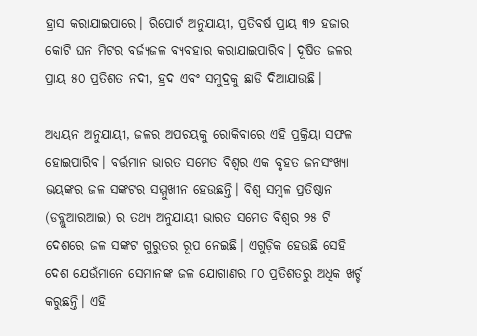ହ୍ରାସ କରାଯାଇପାରେ। ରିପୋର୍ଟ ଅନୁଯାୟୀ, ପ୍ରତିବର୍ଷ ପ୍ରାୟ ୩୨ ହଜାର କୋଟି ଘନ ମିଟର ବର୍ଜ୍ୟଜଳ ବ୍ୟବହାର କରାଯାଇପାରିବ। ଦୂଷିତ ଜଳର ପ୍ରାୟ ୫୦ ପ୍ରତିଶତ ନଦୀ, ହ୍ରଦ ଏବଂ ସମୁଦ୍ରକୁ ଛାଡି ଦିଆଯାଉଛି।

ଅଧ୍ୟୟନ ଅନୁଯାୟୀ, ଜଳର ଅପଚୟକୁ ରୋକିବାରେ ଏହି ପ୍ରକ୍ରିୟା ସଫଳ ହୋଇପାରିବ। ବର୍ତ୍ତମାନ ଭାରତ ସମେତ ବିଶ୍ୱର ଏକ ବୃହତ ଜନସଂଖ୍ୟା ଭୟଙ୍କର ଜଳ ସଙ୍କଟର ସମ୍ମୁଖୀନ ହେଉଛନ୍ତି। ବିଶ୍ୱ ସମ୍ବଳ ପ୍ରତିଷ୍ଠାନ (ଡବ୍ଲୁଆରଆଇ) ର ତଥ୍ୟ ଅନୁଯାୟୀ ଭାରତ ସମେତ ବିଶ୍ୱର ୨୫ ଟି ଦେଶରେ ଜଳ ସଙ୍କଟ ଗୁରୁତର ରୂପ ନେଇଛି। ଏଗୁଡ଼ିକ ହେଉଛି ସେହି ଦେଶ ଯେଉଁମାନେ ସେମାନଙ୍କ ଜଳ ଯୋଗାଣର ୮୦ ପ୍ରତିଶତରୁ ଅଧିକ ଖର୍ଚ୍ଚ କରୁଛନ୍ତି। ଏହି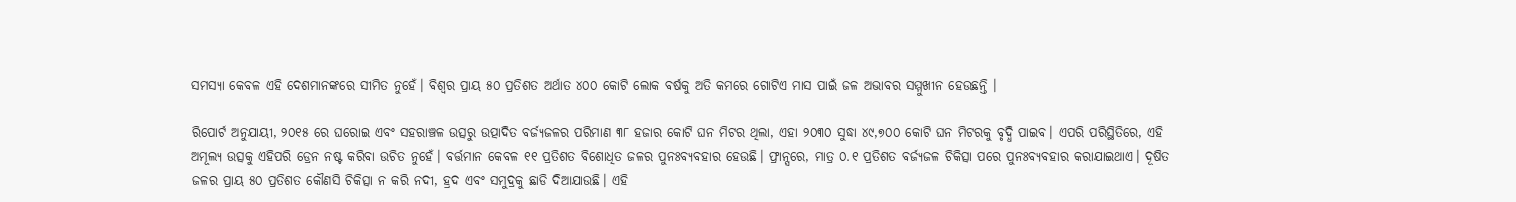ସମସ୍ୟା କେବଳ ଏହି ଦେଶମାନଙ୍କରେ ସୀମିତ ନୁହେଁ। ବିଶ୍ୱର ପ୍ରାୟ ୫୦ ପ୍ରତିଶତ ଅର୍ଥାତ ୪୦୦ କୋଟି ଲୋକ ବର୍ଷକୁ ଅତି କମରେ ଗୋଟିଏ ମାସ ପାଇଁ ଜଳ ଅଭାବର ସମ୍ମୁଖୀନ ହେଉଛନ୍ତି ।

ରିପୋର୍ଟ ଅନୁଯାୟୀ, ୨୦୧୫ ରେ ଘରୋଇ ଏବଂ ସହରାଞ୍ଚଳ ଉତ୍ସରୁ ଉତ୍ପାଦିତ ବର୍ଜ୍ୟଜଳର ପରିମାଣ ୩୮ ହଜାର କୋଟି ଘନ ମିଟର ଥିଲା, ଏହା ୨୦୩୦ ସୁଦ୍ଧା ୪୯,୭୦୦ କୋଟି ଘନ ମିଟରକୁ ବୃଦ୍ଧି ପାଇବ। ଏପରି ପରିସ୍ଥିତିରେ, ଏହି ଅମୂଲ୍ୟ ଉତ୍ସକୁ ଏହିପରି ଡ୍ରେନ ନଷ୍ଟ କରିବା ଉଚିତ ନୁହେଁ। ବର୍ତ୍ତମାନ କେବଳ ୧୧ ପ୍ରତିଶତ ବିଶୋଧିତ ଜଳର ପୁନଃବ୍ୟବହାର ହେଉଛି। ଫ୍ରାନ୍ସରେ, ମାତ୍ର ୦.୧ ପ୍ରତିଶତ ବର୍ଜ୍ୟଜଳ ଚିକିତ୍ସା ପରେ ପୁନଃବ୍ୟବହାର କରାଯାଇଥାଏ। ଦୂଷିତ ଜଳର ପ୍ରାୟ ୫୦ ପ୍ରତିଶତ କୌଣସି ଚିକିତ୍ସା ନ କରି ନଦୀ, ହ୍ରଦ ଏବଂ ସମୁଦ୍ରକୁ ଛାଡି ଦିଆଯାଉଛି। ଏହି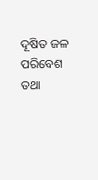ଦୂଷିତ ଜଳ ପରିବେଶ ତଥା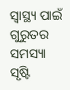ସ୍ବାସ୍ଥ୍ୟ ପାଇଁ ଗୁରୁତର ସମସ୍ୟା ସୃଷ୍ଟି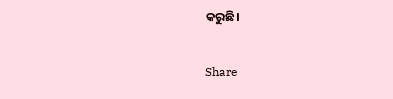କରୁଛି।

Share